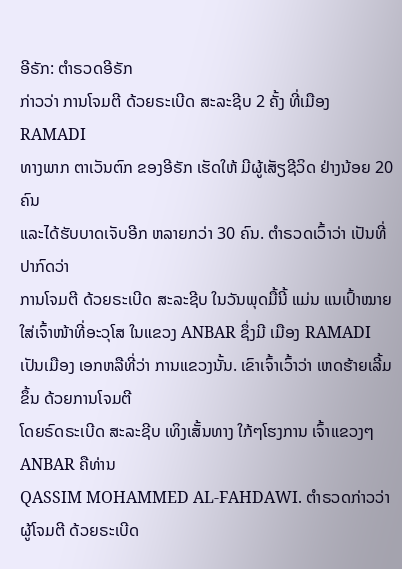ອີຣັກ: ຕຳຣວດອີຣັກ
ກ່າວວ່າ ການໂຈມຕີ ດ້ວຍຣະເບີດ ສະລະຊີບ 2 ຄັ້ງ ທີ່ເມືອງ RAMADI
ທາງພາກ ຕາເວັນຕົກ ຂອງອີຣັກ ເຮັດໃຫ້ ມີຜູ້ເສັຽຊີວິດ ຢ່າງນ້ອຍ 20 ຄົນ
ແລະໄດ້ຮັບບາດເຈັບອີກ ຫລາຍກວ່າ 30 ຄົນ. ຕຳຣວດເວົ້າວ່າ ເປັນທີ່ປາກົດວ່າ
ການໂຈມຕີ ດ້ວຍຣະເບີດ ສະລະຊີບ ໃນວັນພຸດມື້ນີ້ ແມ່ນ ແນເປົ້າໝາຍ ໃສ່ເຈົ້າໜ້າທີ່ອະວຸໂສ ໃນແຂວງ ANBAR ຊຶ່ງມີ ເມືອງ RAMADI ເປັນເມືອງ ເອກຫລືທີ່ວ່າ ການແຂວງນັ້ນ. ເຂົາເຈົ້າເວົ້າວ່າ ເຫດຮ້າຍເລີ້ມຂຶ້ນ ດ້ວຍການໂຈມຕີ
ໂດຍຣົດຣະເບີດ ສະລະຊີບ ເທິງເສັ້ນທາງ ໃກ້ໆໂຮງການ ເຈົ້າແຂວງໆ ANBAR ຄືທ່ານ
QASSIM MOHAMMED AL-FAHDAWI. ຕຳຣວດກ່າວວ່າ ຜູ້ໂຈມຕີ ດ້ວຍຣະເບີດ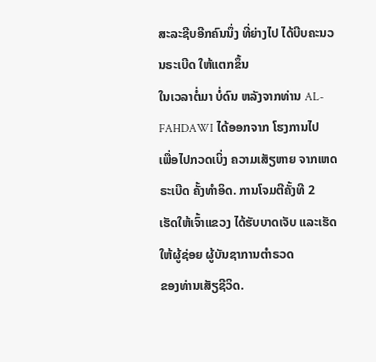ສະລະຊີບອີກຄົນນຶ່ງ ທີ່ຍ່າງໄປ ໄດ້ບີບຄະນວນຣະເບີດ ໃຫ້ແຕກຂຶ້ນ
ໃນເວລາຕໍ່ມາ ບໍ່ດົນ ຫລັງຈາກທ່ານ AL-FAHDAWI ໄດ້ອອກຈາກ ໂຮງການໄປ
ເພື່ອໄປກວດເບິ່ງ ຄວາມເສັຽຫາຍ ຈາກເຫດຣະເບີດ ຄັ້ງທຳອິດ. ການໂຈມຕີຄັ້ງທີ 2
ເຮັດໃຫ້ເຈົ້າແຂວງ ໄດ້ຮັບບາດເຈັບ ແລະເຮັດໃຫ້ຜູ້ຊ່ອຍ ຜູ້ບັນຊາການຕຳຣວດ
ຂອງທ່ານເສັຽຊີວິດ.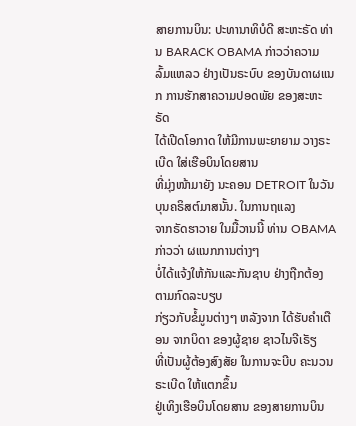ສາຍການບິນ: ປະທານາທິບໍດີ ສະຫະຣັດ ທ່ານ BARACK OBAMA ກ່າວວ່າຄວາມ ລົ້ມແຫລວ ຢ່າງເປັນຣະບົບ ຂອງບັນດາຜແນກ ການຮັກສາຄວາມປອດພັຍ ຂອງສະຫະຣັດ
ໄດ້ເປີດໂອກາດ ໃຫ້ມີການພະຍາຍາມ ວາງຣະເບີດ ໃສ່ເຮືອບິນໂດຍສານ
ທີ່ມຸ່ງໜ້າມາຍັງ ນະຄອນ DETROIT ໃນວັນບຸນຄຣິສຕ໌ມາສນັ້ນ. ໃນການຖແລງ
ຈາກຣັດຮາວາຍ ໃນມື້ວານນີ້ ທ່ານ OBAMA ກ່າວວ່າ ຜແນກການຕ່າງໆ
ບໍ່ໄດ້ແຈ້ງໃຫ້ກັນແລະກັນຊາບ ຢ່າງຖືກຕ້ອງ ຕາມກົດລະບຽບ
ກ່ຽວກັບຂໍ້ມູນຕ່າງໆ ຫລັງຈາກ ໄດ້ຮັບຄຳເຕືອນ ຈາກບິດາ ຂອງຜູ້ຊາຍ ຊາວໄນຈີເຣັຽ
ທີ່ເປັນຜູ້ຕ້ອງສົງສັຍ ໃນການຈະບີບ ຄະນວນຣະເບີດ ໃຫ້ແຕກຂຶ້ນ
ຢູ່ເທິງເຮືອບິນໂດຍສານ ຂອງສາຍການບິນ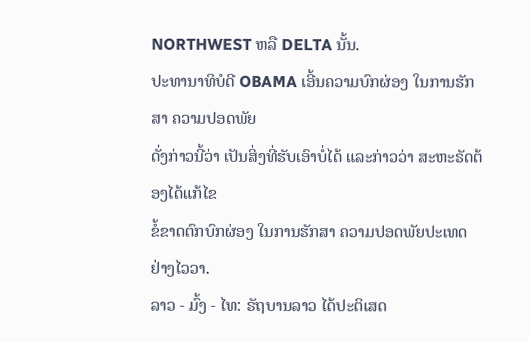NORTHWEST ຫລື DELTA ນັ້ນ.
ປະທານາທິບໍດີ OBAMA ເອີ້ນຄວາມບົກຜ່ອງ ໃນການຮັກສາ ຄວາມປອດພັຍ
ດັ່ງກ່າວນີ້ວ່າ ເປັນສິ່ງທີ່ຮັບເອົາບໍ່ໄດ້ ແລະກ່າວວ່າ ສະຫະຣັດຕ້ອງໄດ້ແກ້ໄຂ
ຂໍ້ຂາດຕົກບົກຜ່ອງ ໃນການຮັກສາ ຄວາມປອດພັຍປະເທດ ຢ່າງໄວວາ.
ລາວ - ມົ້ງ - ໄທ: ຣັຖບານລາວ ໄດ້ປະຕິເສດ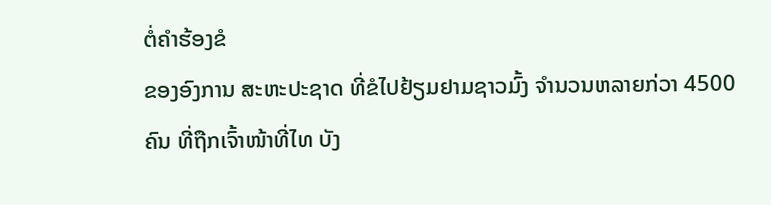ຕໍ່ຄຳຮ້ອງຂໍ
ຂອງອົງການ ສະຫະປະຊາດ ທີ່ຂໍໄປຢ້ຽມຢາມຊາວມົ້ງ ຈຳນວນຫລາຍກ່ວາ 4500
ຄົນ ທີ່ຖືກເຈົ້າໜ້າທີ່ໄທ ບັງ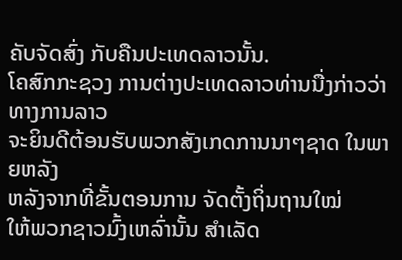ຄັບຈັດສົ່ງ ກັບຄືນປະເທດລາວນັ້ນ.
ໂຄສົກກະຊວງ ການຕ່າງປະເທດລາວທ່ານນື່ງກ່າວວ່າ ທາງການລາວ
ຈະຍິນດີຕ້ອນຮັບພວກສັງເກດການນາໆຊາດ ໃນພາຍຫລັງ
ຫລັງຈາກທີ່ຂັ້ນຕອນການ ຈັດຕັ້ງຖິ່ນຖານໃໝ່
ໃຫ້ພວກຊາວມົ້ງເຫລົ່ານັ້ນ ສຳເລັດ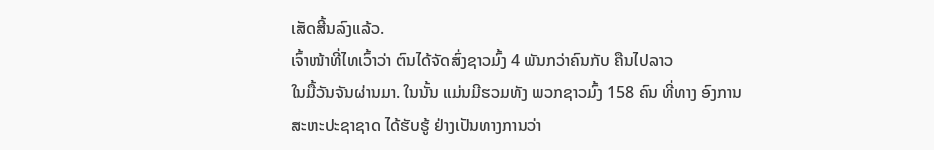ເສັດສີ້ນລົງແລ້ວ.
ເຈົ້າໜ້າທີ່ໄທເວົ້າວ່າ ຕົນໄດ້ຈັດສົ່ງຊາວມົ້ງ 4 ພັນກວ່າຄົນກັບ ຄືນໄປລາວ
ໃນມື້ວັນຈັນຜ່ານມາ. ໃນນັ້ນ ແມ່ນມີຮວມທັງ ພວກຊາວມົ້ງ 158 ຄົນ ທີ່ທາງ ອົງການ
ສະຫະປະຊາຊາດ ໄດ້ຮັບຮູ້ ຢ່າງເປັນທາງການວ່າ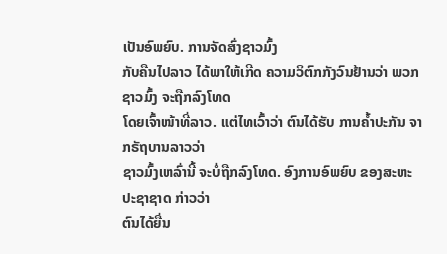ເປັນອົພຍົບ. ການຈັດສົ່ງຊາວມົ້ງ
ກັບຄືນໄປລາວ ໄດ້ພາໃຫ້ເກີດ ຄວາມວິຕົກກັງວົນຢ້ານວ່າ ພວກຊາວມົ້ງ ຈະຖືກລົງໂທດ
ໂດຍເຈົ້າໜ້າທີ່ລາວ. ແຕ່ໄທເວົ້າວ່າ ຕົນໄດ້ຮັບ ການຄ້ຳປະກັນ ຈາກຣັຖບານລາວວ່າ
ຊາວມົ້ງເຫລົ່ານີ້ ຈະບໍ່ຖືກລົງໂທດ. ອົງການອົພຍົບ ຂອງສະຫະປະຊາຊາດ ກ່າວວ່າ
ຕົນໄດ້ຍື່ນ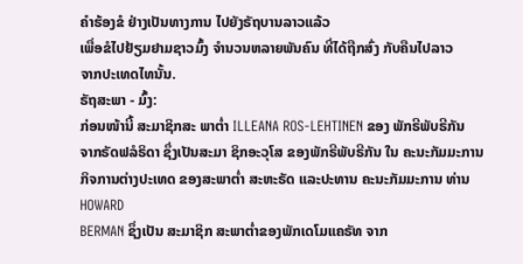ຄຳຮ້ອງຂໍ ຢ່າງເປັນທາງການ ໄປຍັງຣັຖບານລາວແລ້ວ
ເພື່ອຂໍໄປຢ້ຽມຢາມຊາວມົ້ງ ຈຳນວນຫລາຍພັນຄົນ ທີ່ໄດ້ຖືກສົ່ງ ກັບຄືນໄປລາວ
ຈາກປະເທດໄທນັ້ນ.
ຣັຖສະພາ - ມົ້ງ:
ກ່ອນໜ້ານີ້ ສະມາຊິກສະ ພາຕ່ຳ ILLEANA ROS-LEHTINEN ຂອງ ພັກຣີພັບຣີກັນ
ຈາກຣັດຟລໍຣິດາ ຊຶ່ງເປັນສະມາ ຊິກອະວຸໂສ ຂອງພັກຣີພັບຣີກັນ ໃນ ຄະນະກັມມະການ
ກິຈການຕ່າງປະເທດ ຂອງສະພາຕ່ຳ ສະຫະຣັດ ແລະປະທານ ຄະນະກັມມະການ ທ່ານ HOWARD
BERMAN ຊຶ່ງເປັນ ສະມາຊິກ ສະພາຕ່ຳຂອງພັກເດໂມແຄຣັທ ຈາກ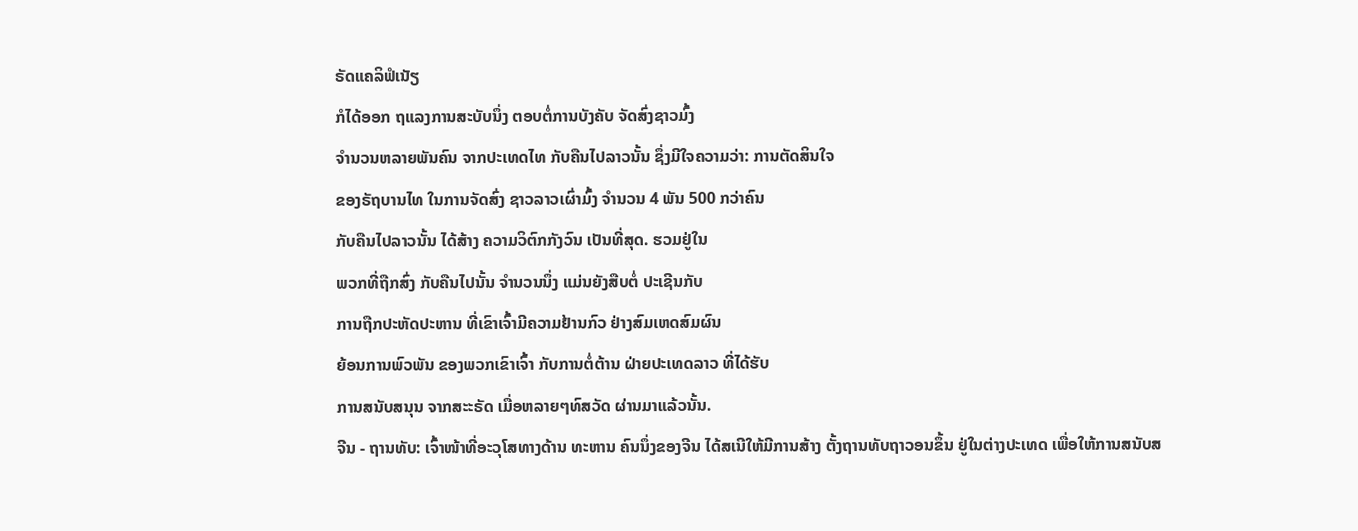ຣັດແຄລິຟໍເນັຽ
ກໍໄດ້ອອກ ຖແລງການສະບັບນຶ່ງ ຕອບຕໍ່ການບັງຄັບ ຈັດສົ່ງຊາວມົ້ງ
ຈຳນວນຫລາຍພັນຄົນ ຈາກປະເທດໄທ ກັບຄືນໄປລາວນັ້ນ ຊຶ່ງມີໃຈຄວາມວ່າ: ການຕັດສິນໃຈ
ຂອງຣັຖບານໄທ ໃນການຈັດສົ່ງ ຊາວລາວເຜົ່າມົ້ງ ຈຳນວນ 4 ພັນ 500 ກວ່າຄົນ
ກັບຄືນໄປລາວນັ້ນ ໄດ້ສ້າງ ຄວາມວິຕົກກັງວົນ ເປັນທີ່ສຸດ. ຮວມຢູ່ໃນ
ພວກທີ່ຖືກສົ່ງ ກັບຄືນໄປນັ້ນ ຈຳນວນນຶ່ງ ແມ່ນຍັງສືບຕໍ່ ປະເຊີນກັບ
ການຖືກປະຫັດປະຫານ ທີ່ເຂົາເຈົ້າມີຄວາມຢ້ານກົວ ຢ່າງສົມເຫດສົມຜົນ
ຍ້ອນການພົວພັນ ຂອງພວກເຂົາເຈົ້າ ກັບການຕໍ່ຕ້ານ ຝ່າຍປະເທດລາວ ທີ່ໄດ້ຮັບ
ການສນັບສນຸນ ຈາກສະະຣັດ ເມື່ອຫລາຍໆທົສວັດ ຜ່ານມາແລ້ວນັ້ນ.
ຈີນ - ຖານທັບ: ເຈົ້າໜ້າທີ່ອະວຸໂສທາງດ້ານ ທະຫານ ຄົນນຶ່ງຂອງຈີນ ໄດ້ສເນີໃຫ້ມີການສ້າງ ຕັ້ງຖານທັບຖາວອນຂຶ້ນ ຢູ່ໃນຕ່າງປະເທດ ເພື່ອໃຫ້ການສນັບສ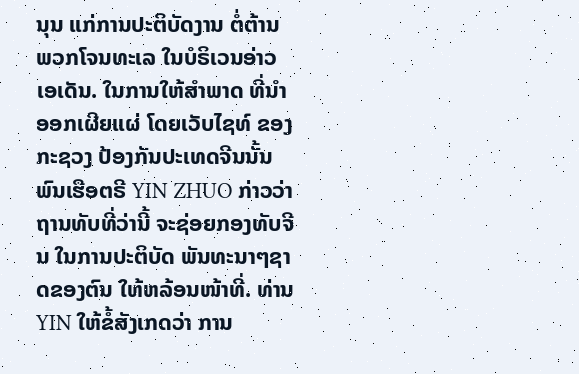ນຸນ ແກ່ການປະຕິບັດງານ ຕໍ່ຕ້ານພວກໂຈນທະເລ ໃນບໍຣິເວນອ່າວເອເດັນ. ໃນການໃຫ້ສຳພາດ ທີ່ນຳອອກເຜີຍແຜ່ ໂດຍເວັບໄຊທ໌ ຂອງກະຊວງ ປ້ອງກັນປະເທດຈີນນັ້ນ ພົນເຮືອຕຣີ YIN ZHUO ກ່າວວ່າ ຖານທັບທີ່ວ່ານີ້ ຈະຊ່ອຍກອງທັບຈີນ ໃນການປະຕິບັດ ພັນທະນາໆຊາດຂອງຕົນ ໃຫ້ຫລ້ອນໜ້າທີ່. ທ່ານ YIN ໃຫ້ຂໍ້ສັງເກດວ່າ ການ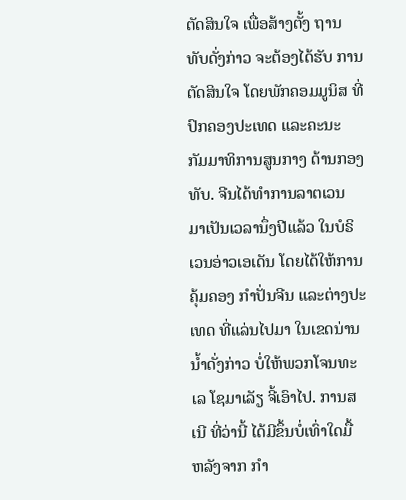ຕັດສິນໃຈ ເພື່ອສ້າງຕັ້ງ ຖານທັບດັ່ງກ່າວ ຈະຕ້ອງໄດ້ຮັບ ການຕັດສິນໃຈ ໂດຍພັກຄອມມູນິສ ທີ່ປົກຄອງປະເທດ ແລະຄະນະ ກັມມາທິການສູນກາງ ດ້ານກອງທັບ. ຈີນໄດ້ທຳການລາຕເວນ ມາເປັນເວລານຶ່ງປີແລ້ວ ໃນບໍຣິເວນອ່າວເອເດັນ ໂດຍໄດ້ໃຫ້ການຄຸ້ມຄອງ ກຳປັ່ນຈີນ ແລະຕ່າງປະເທດ ທີ່ແລ່ນໄປມາ ໃນເຂດນ່ານນ້ຳດັ່ງກ່າວ ບໍ່ໃຫ້ພວກໂຈນທະເລ ໂຊມາເລັຽ ຈີ້ເອົາໄປ. ການສເນີ ທີ່ວ່ານີ້ ໄດ້ມີຂຶ້ນບໍ່ເທົ່າໃດມື້ ຫລັງຈາກ ກຳ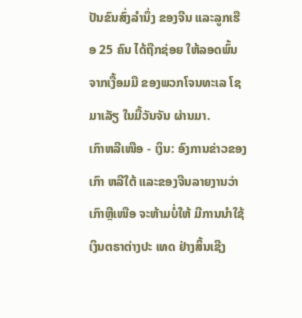ປັນຂົນສົ່ງລຳນຶ່ງ ຂອງຈີນ ແລະລູກເຮືອ 25 ຄົນ ໄດ້ຖືກຊ່ອຍ ໃຫ້ລອດພົ້ນ ຈາກເງື້ອມມື ຂອງພວກໂຈນທະເລ ໂຊມາເລັຽ ໃນມື້ວັນຈັນ ຜ່ານມາ.
ເກົາຫລີເໜືອ - ເງິນ: ອົງການຂ່າວຂອງເກົາ ຫລີໃຕ້ ແລະຂອງຈີນລາຍງານວ່າ
ເກົາຫຼີເໜືອ ຈະຫ້າມບໍ່ໃຫ້ ມີການນຳໃຊ້ ເງິນຕຣາຕ່າງປະ ເທດ ຢ່າງສິ້ນເຊີງ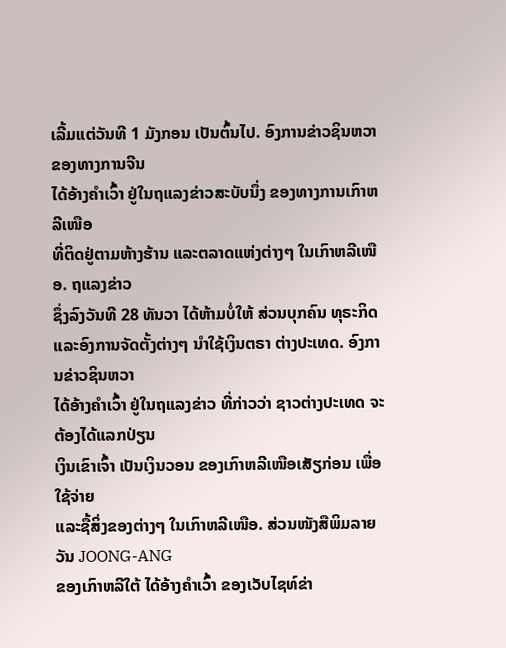ເລີ້ມແຕ່ວັນທີ 1 ມັງກອນ ເປັນຕົ້ນໄປ. ອົງການຂ່າວຊິນຫວາ ຂອງທາງການຈີນ
ໄດ້ອ້າງຄຳເວົ້າ ຢູ່ໃນຖແລງຂ່າວສະບັບນຶ່ງ ຂອງທາງການເກົາຫລີເໜືອ
ທີ່ຕິດຢູ່ຕາມຫ້າງຮ້ານ ແລະຕລາດແຫ່ງຕ່າງໆ ໃນເກົາຫລີເໜືອ. ຖແລງຂ່າວ
ຊຶ່ງລົງວັນທີ 28 ທັນວາ ໄດ້ຫ້າມບໍ່ໃຫ້ ສ່ວນບຸກຄົນ ທຸຣະກິດ
ແລະອົງການຈັດຕັ້ງຕ່າງໆ ນຳໃຊ້ເງິນຕຣາ ຕ່າງປະເທດ. ອົງການຂ່າວຊິນຫວາ
ໄດ້ອ້າງຄຳເວົ້າ ຢູ່ໃນຖແລງຂ່າວ ທີ່ກ່າວວ່າ ຊາວຕ່າງປະເທດ ຈະຕ້ອງໄດ້ແລກປ່ຽນ
ເງິນເຂົາເຈົ້າ ເປັນເງິນວອນ ຂອງເກົາຫລີເໜືອເສັຽກ່ອນ ເພື່ອໃຊ້ຈ່າຍ
ແລະຊື້ສິ່ງຂອງຕ່າງໆ ໃນເກົາຫລີເໜືອ. ສ່ວນໜັງສືພິມລາຍວັນ JOONG-ANG
ຂອງເກົາຫລີໃຕ້ ໄດ້ອ້າງຄຳເວົ້າ ຂອງເວັບໄຊທ໌ຂ່າ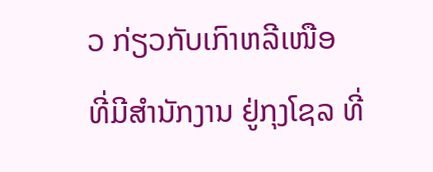ວ ກ່ຽວກັບເກົາຫລີເໜືອ
ທີ່ມີສຳນັກງານ ຢູ່ກຸງໂຊລ ທີ່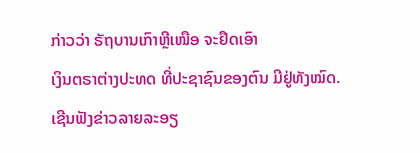ກ່າວວ່າ ຣັຖບານເກົາຫຼີເໜືອ ຈະຢຶດເອົາ
ເງິນຕຣາຕ່າງປະທດ ທີ່ປະຊາຊົນຂອງຕົນ ມີຢູ່ທັງໝົດ.
ເຊີນຟັງຂ່າວລາຍລະອຽ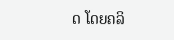ດ ໂດຍຄລິ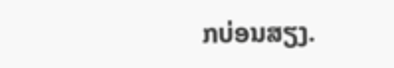ກບ່ອນສຽງ.